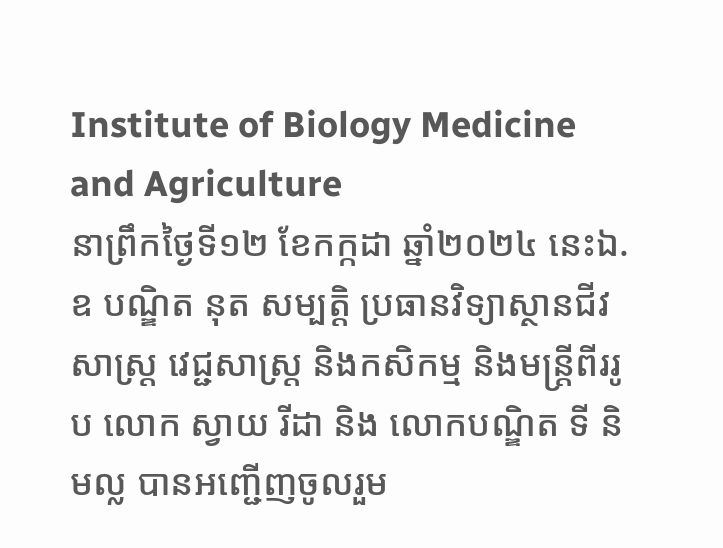Institute of Biology Medicine and Agriculture
នាព្រឹកថ្ងៃទី១២ ខែកក្កដា ឆ្នាំ២០២៤ នេះឯ.ឧ បណ្ឌិត នុត សម្បត្តិ ប្រធានវិទ្យាស្ថានជីវសាស្ត្រ វេជ្ជសាស្ត្រ និងកសិកម្ម និងមន្ត្រីពីររូប លោក ស្វាយ រីដា និង លោកបណ្ឌិត ទី និមល្ល បានអញ្ជើញចូលរួម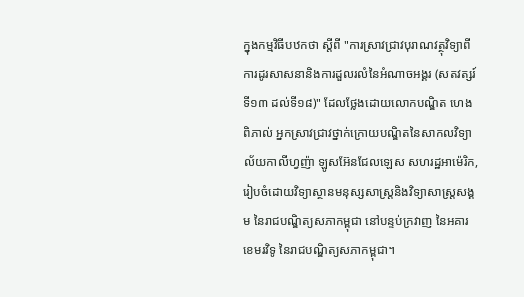ក្នុងកម្មវិធីបឋកថា ស្តីពី "ការស្រាវជ្រាវបុរាណវត្ថុវិទ្យាពីការដូរសាសនានិងការដួលរលំនៃអំណាចអង្គរ (សតវត្សរ៍ទី១៣ ដល់ទី១៨)" ដែលថ្លែងដោយលោកបណ្ឌិត ហេង ពិភាល់ អ្នកស្រាវជ្រាវថ្នាក់ក្រោយបណ្ឌិតនៃសាកលវិទ្យាល័យកាលីហ្វញ៉ា ឡូសអ៊ែនជែលឡេស សហរដ្ឋអាម៉េរិក, រៀបចំដោយវិទ្យាស្ថានមនុស្សសាស្ត្រនិងវិទ្យាសាស្ត្រសង្គម នៃរាជបណ្ឌិត្យសភាកម្ពុជា នៅបន្ទប់ក្រវាញ នៃអគារខេមរវិទូ នៃរាជបណ្ឌិត្យសភាកម្ពុជា។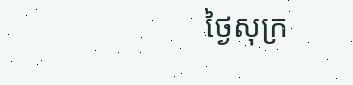ថ្ងៃសុក្រ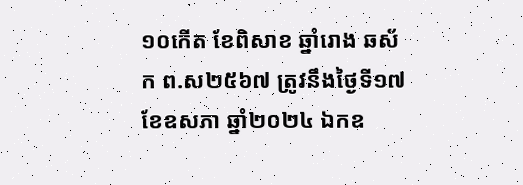១០កើត ខែពិសាខ ឆ្នាំរោង ឆស័ក ព.ស២៥៦៧ ត្រូវនឹងថ្ងៃទី១៧ ខែឧសភា ឆ្នាំ២០២៤ ឯកឧ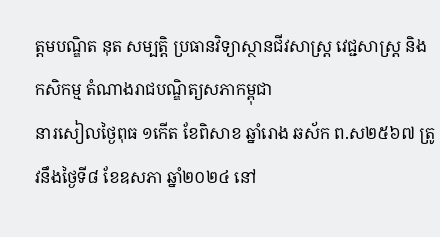ត្តមបណ្ឌិត នុត សម្បត្តិ ប្រធានវិទ្យាស្ថានជីវសាស្រ្ត វេជ្ជសាស្រ្ត និងកសិកម្ម តំណាងរាជបណ្ឌិត្យសភាកម្ពុជា
នារសៀលថ្ងៃពុធ ១កើត ខែពិសាខ ឆ្នាំរោង ឆស័ក ព.ស២៥៦៧ ត្រូវនឹងថ្ងៃទី៨ ខែឧសភា ឆ្នាំ២០២៤ នៅ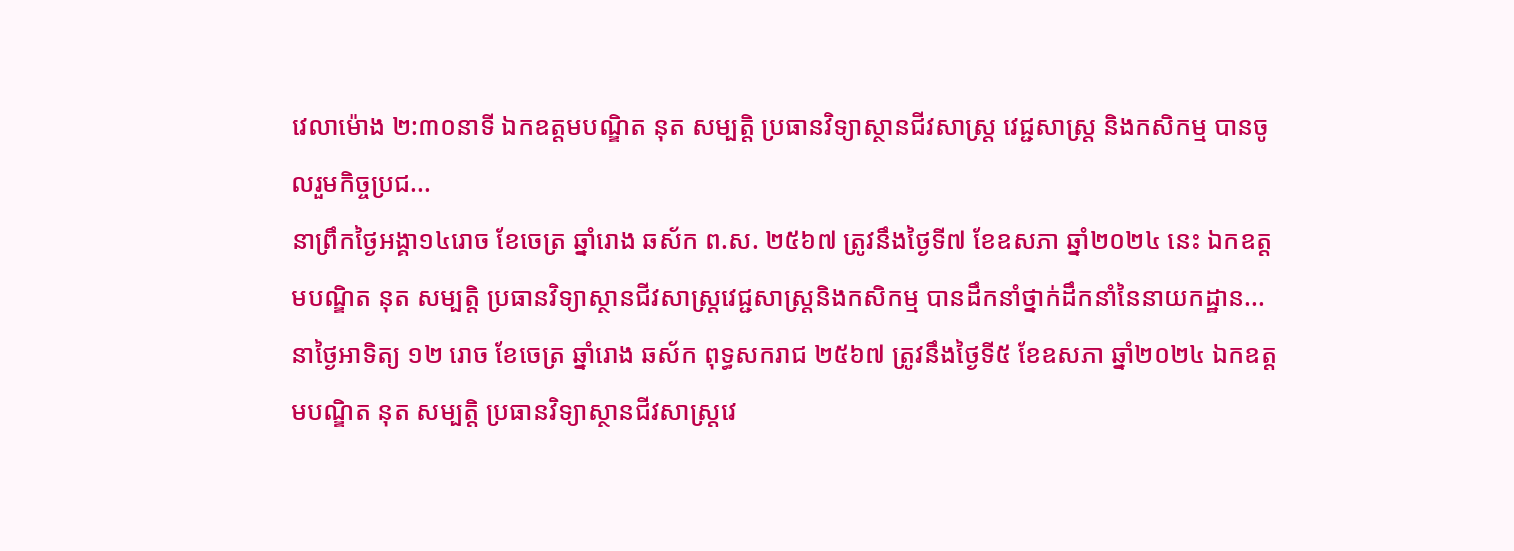វេលាម៉ោង ២:៣០នាទី ឯកឧត្តមបណ្ឌិត នុត សម្បត្តិ ប្រធានវិទ្យាស្ថានជីវសាស្រ្ត វេជ្ជសាស្រ្ត និងកសិកម្ម បានចូលរួមកិច្ចប្រជ...
នាព្រឹកថ្ងៃអង្គា១៤រោច ខែចេត្រ ឆ្នាំរោង ឆស័ក ព.ស. ២៥៦៧ ត្រូវនឹងថ្ងៃទី៧ ខែឧសភា ឆ្នាំ២០២៤ នេះ ឯកឧត្ដមបណ្ឌិត នុត សម្បត្តិ ប្រធានវិទ្យាស្ថានជីវសាស្រ្តវេជ្ជសាស្រ្តនិងកសិកម្ម បានដឹកនាំថ្នាក់ដឹកនាំនៃនាយកដ្ឋាន...
នាថ្ងៃអាទិត្យ ១២ រោច ខែចេត្រ ឆ្នាំរោង ឆស័ក ពុទ្ធសករាជ ២៥៦៧ ត្រូវនឹងថ្ងៃទី៥ ខែឧសភា ឆ្នាំ២០២៤ ឯកឧត្តមបណ្ឌិត នុត សម្បត្តិ ប្រធានវិទ្យាស្ថានជីវសាស្រ្តវេ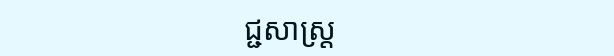ជ្ជសាស្រ្ត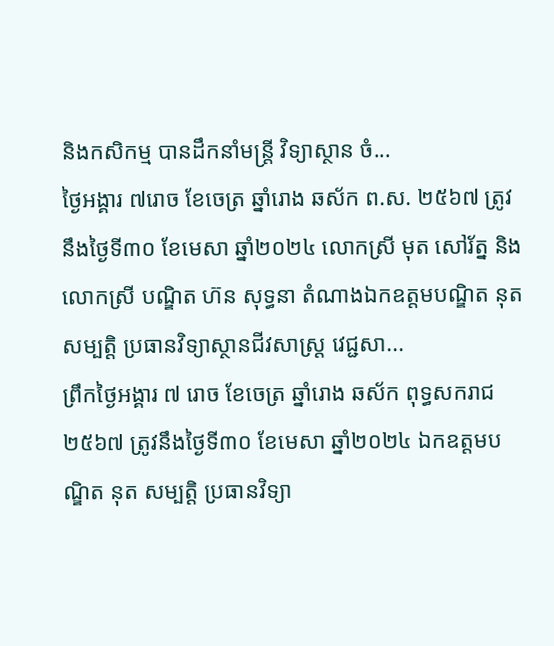និងកសិកម្ម បានដឹកនាំមន្រ្តី វិទ្យាស្ថាន ចំ...
ថ្ងៃអង្គារ ៧រោច ខែចេត្រ ឆ្នាំរោង ឆស័ក ព.ស. ២៥៦៧ ត្រូវនឹងថ្ងៃទី៣០ ខែមេសា ឆ្នាំ២០២៤ លោកស្រី មុត សៅរ័ត្ន និង លោកស្រី បណ្ឌិត ហ៊ន សុទ្ធនា តំណាងឯកឧត្តមបណ្ឌិត នុត សម្បត្តិ ប្រធានវិទ្យាស្ថានជីវសាស្រ្ត វេជ្ជសា...
ព្រឹកថ្ងៃអង្គារ ៧ រោច ខែចេត្រ ឆ្នាំរោង ឆស័ក ពុទ្ធសករាជ ២៥៦៧ ត្រូវនឹងថ្ងៃទី៣០ ខែមេសា ឆ្នាំ២០២៤ ឯកឧត្តមបណ្ឌិត នុត សម្បត្តិ ប្រធានវិទ្យា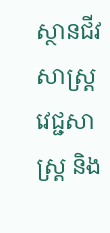ស្ថានជីវសាស្រ្ត វេជ្ជសាស្រ្ត និង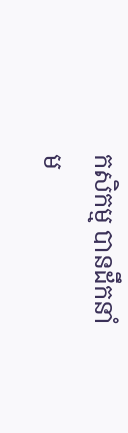កសិកម្ម បានដឹកនាំម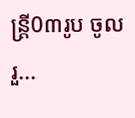ន្រ្តី0៣រូប ចូលរួ...